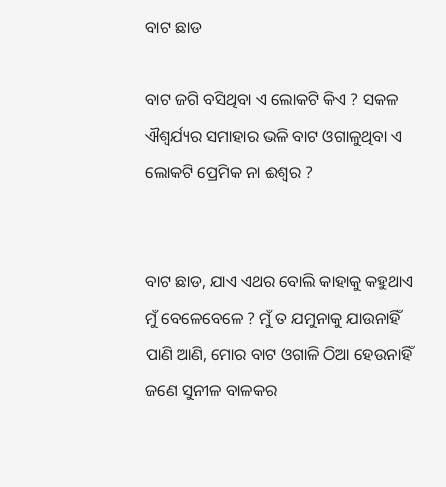ବାଟ ଛାଡ

ବାଟ ଜଗି ବସିଥିବା ଏ ଲୋକଟି କିଏ ? ସକଳ ଐଶ୍ୱର୍ଯ୍ୟର ସମାହାର ଭଳି ବାଟ ଓଗାଳୁଥିବା ଏ ଲୋକଟି ପ୍ରେମିକ ନା ଈଶ୍ଵର ?


ବାଟ ଛାଡ, ଯାଏ ଏଥର ବୋଲି କାହାକୁ କହୁଥାଏ ମୁଁ ବେଳେବେଳେ ? ମୁଁ ତ ଯମୁନାକୁ ଯାଉନାହିଁ ପାଣି ଆଣି, ମୋର ବାଟ ଓଗାଳି ଠିଆ ହେଉନାହିଁ ଜଣେ ସୁନୀଳ ବାଳକର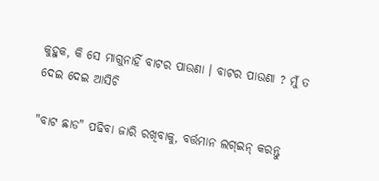କୁହୁକ, କି ସେ ମାଗୁନାହିଁ ବାଟର ପାଉଣା । ବାଟର ପାଉଣା ? ମୁଁ ତ ଦେଇ ଦେଇ ଆସିଚି

"ବାଟ ଛାଡ" ପଢିବା ଜାରି ରଖିବାକୁ, ବର୍ତ୍ତମାନ ଲଗ୍ଇନ୍ କରନ୍ତୁ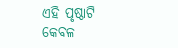ଏହି ପୃଷ୍ଠାଟି କେବଳ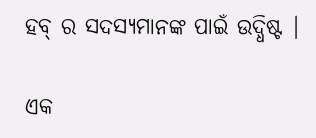ହବ୍ ର ସଦସ୍ୟମାନଙ୍କ ପାଇଁ ଉଦ୍ଧିଷ୍ଟ |

ଏକ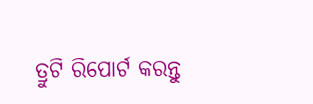ତ୍ରୁଟି ରିପୋର୍ଟ କରନ୍ତୁ